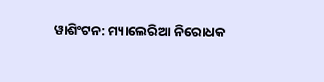ୱାଶିଂଟନ: ମ୍ୟାଲେରିଆ ନିରୋଧକ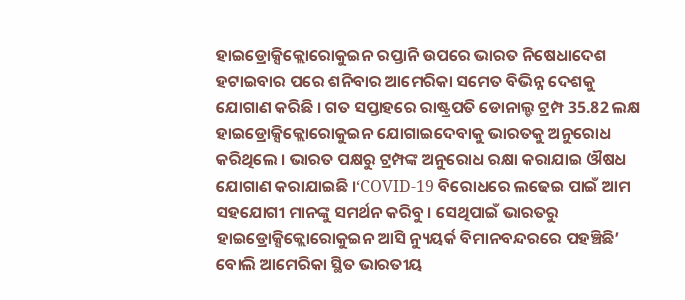ହାଇଡ୍ରୋକ୍ସିକ୍ଲୋରୋକୁଇନ ରପ୍ତାନି ଉପରେ ଭାରତ ନିଷେଧାଦେଶ ହଟାଇବାର ପରେ ଶନିବାର ଆମେରିକା ସମେତ ବିଭିନ୍ନ ଦେଶକୁ ଯୋଗାଣ କରିଛି । ଗତ ସପ୍ତାହରେ ରାଷ୍ଟ୍ରପତି ଡୋନାଲ୍ଡ ଟ୍ରମ୍ପ 35.82 ଲକ୍ଷ ହାଇଡ୍ରୋକ୍ସିକ୍ଲୋରୋକୁଇନ ଯୋଗାଇଦେବାକୁ ଭାରତକୁ ଅନୁରୋଧ କରିଥିଲେ । ଭାରତ ପକ୍ଷରୁ ଟ୍ରମ୍ପଙ୍କ ଅନୁରୋଧ ରକ୍ଷା କରାଯାଇ ଔଷଧ ଯୋଗାଣ କରାଯାଇଛି ।‘COVID-19 ବିରୋଧରେ ଲଢେଇ ପାଇଁ ଆମ ସହଯୋଗୀ ମାନଙ୍କୁ ସମର୍ଥନ କରିବୁ । ସେଥିପାଇଁ ଭାରତରୁ ହାଇଡ୍ରୋକ୍ସିକ୍ଲୋରୋକୁଇନ ଆସି ନ୍ୟୁୟର୍କ ବିମାନବନ୍ଦରରେ ପହଞ୍ଚିଛି’ ବୋଲି ଆମେରିକା ସ୍ଥିତ ଭାରତୀୟ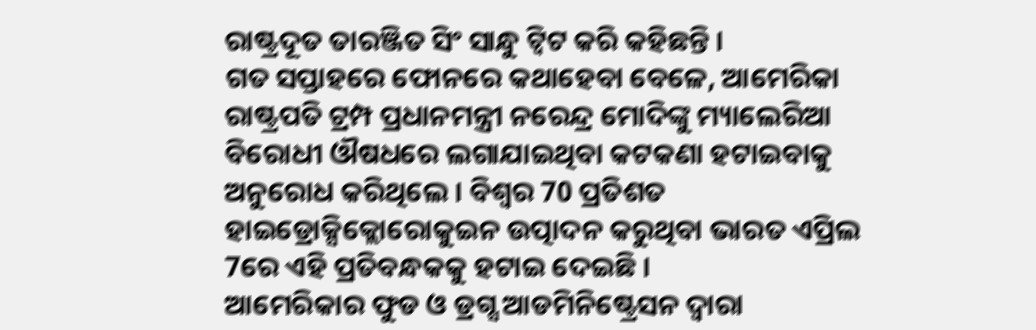ରାଷ୍ଟ୍ରଦୂତ ତାରଞ୍ଜିତ ସିଂ ସାନ୍ଧୁ ଟ୍ବିଟ କରି କହିଛନ୍ତି ।
ଗତ ସପ୍ତାହରେ ଫୋନରେ କଥାହେବା ବେଳେ, ଆମେରିକା ରାଷ୍ଟ୍ରପତି ଟ୍ରମ୍ପ ପ୍ରଧାନମନ୍ତ୍ରୀ ନରେନ୍ଦ୍ର ମୋଦିଙ୍କୁ ମ୍ୟାଲେରିଆ ବିରୋଧୀ ଔଷଧରେ ଲଗାଯାଇଥିବା କଟକଣା ହଟାଇବାକୁ ଅନୁରୋଧ କରିଥିଲେ । ବିଶ୍ବର 70 ପ୍ରତିଶତ ହାଇଡ୍ରୋକ୍ସିକ୍ଲୋରୋକୁଇନ ଉତ୍ପାଦନ କରୁଥିବା ଭାରତ ଏପ୍ରିଲ 7ରେ ଏହି ପ୍ରତିବନ୍ଧକକୁ ହଟାଇ ଦେଇଛି ।
ଆମେରିକାର ଫୁଡ ଓ ଡ୍ରଗ୍ସ ଆଡମିନିଷ୍ଟ୍ରେସନ ଦ୍ବାରା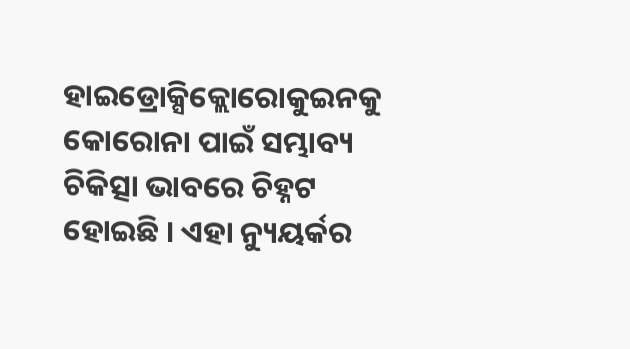ହାଇଡ୍ରୋକ୍ସିକ୍ଲୋରୋକୁଇନକୁ କୋରୋନା ପାଇଁ ସମ୍ଭାବ୍ୟ ଚିକିତ୍ସା ଭାବରେ ଚିହ୍ନଟ ହୋଇଛି । ଏହା ନ୍ୟୁୟର୍କର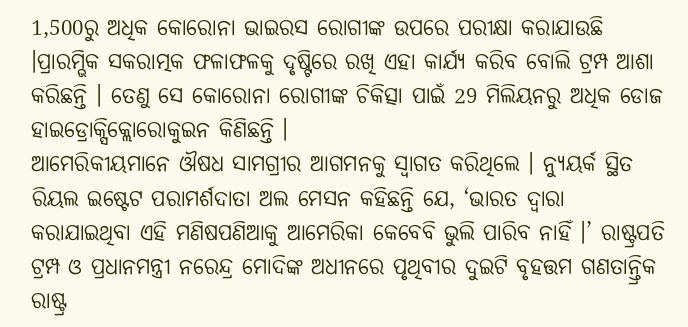1,500ରୁ ଅଧିକ କୋରୋନା ଭାଇରସ ରୋଗୀଙ୍କ ଉପରେ ପରୀକ୍ଷା କରାଯାଉଛି ।ପ୍ରାରମ୍ଭିକ ସକରାତ୍ମକ ଫଳାଫଳକୁ ଦୃଷ୍ଟିରେ ରଖି ଏହା କାର୍ଯ୍ୟ କରିବ ବୋଲି ଟ୍ରମ୍ପ ଆଶା କରିଛନ୍ତି । ତେଣୁ ସେ କୋରୋନା ରୋଗୀଙ୍କ ଚିକିତ୍ସା ପାଇଁ 29 ମିଲିୟନରୁ ଅଧିକ ଡୋଜ ହାଇଡ୍ରୋକ୍ସିକ୍ଲୋରୋକୁଇନ କିଣିଛନ୍ତି ।
ଆମେରିକୀୟମାନେ ଔଷଧ ସାମଗ୍ରୀର ଆଗମନକୁ ସ୍ବାଗତ କରିଥିଲେ । ନ୍ୟୁୟର୍କ ସ୍ଥିତ ରିୟଲ ଇଷ୍ଟେଟ ପରାମର୍ଶଦାତା ଅଲ ମେସନ କହିଛନ୍ତି ଯେ, ‘ଭାରତ ଦ୍ବାରା କରାଯାଇଥିବା ଏହି ମଣିଷପଣିଆକୁ ଆମେରିକା କେବେବି ଭୁଲି ପାରିବ ନାହିଁ ।’ ରାଷ୍ଟ୍ରପତି ଟ୍ରମ୍ପ ଓ ପ୍ରଧାନମନ୍ତ୍ରୀ ନରେନ୍ଦ୍ର ମୋଦିଙ୍କ ଅଧୀନରେ ପୃଥିବୀର ଦୁଇଟି ବୃହତ୍ତମ ଗଣତାନ୍ତ୍ରିକ ରାଷ୍ଟ୍ର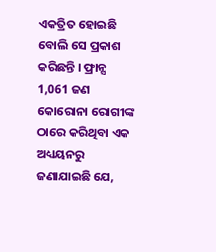ଏକତ୍ରିତ ହୋଇଛି ବୋଲି ସେ ପ୍ରକାଶ କରିଛନ୍ତି । ଫ୍ରାନ୍ସ 1,061 ଜଣ କୋରୋନା ରୋଗୀଙ୍କ ଠାରେ କରିଥିବା ଏକ ଅଧ୍ୟୟନରୁ ଜଣାଯାଇଛି ଯେ,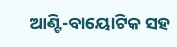ଆଣ୍ଟି-ବାୟୋଟିକ ସହ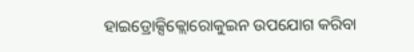ହାଇଡ୍ରୋକ୍ସିକ୍ଲୋରୋକୁଇନ ଉପଯୋଗ କରିବା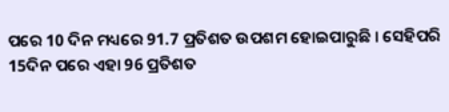ପରେ 10 ଦିନ ମଧ୍ୟରେ 91.7 ପ୍ରତିଶତ ଉପଶମ ହୋଇପାରୁଛି । ସେହିପରି 15ଦିନ ପରେ ଏହା 96 ପ୍ରତିଶତ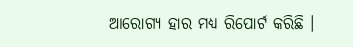ଆରୋଗ୍ୟ ହାର ମଧ୍ୟ ରିପୋର୍ଟ କରିଛି ।